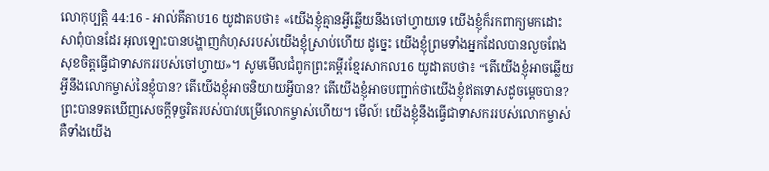លោកុប្បត្តិ 44:16 - អាល់គីតាប16 យូដាតបថា៖ «យើងខ្ញុំគ្មានអ្វីឆ្លើយនឹងចៅហ្វាយទេ យើងខ្ញុំក៏រកពាក្យមកដោះសាពុំបានដែរ អុលឡោះបានបង្ហាញកំហុសរបស់យើងខ្ញុំស្រាប់ហើយ ដូច្នេះ យើងខ្ញុំព្រមទាំងអ្នកដែលបានលួចពែង សុខចិត្តធ្វើជាទាសកររបស់ចៅហ្វាយ»។ សូមមើលជំពូកព្រះគម្ពីរខ្មែរសាកល16 យូដាតបថា៖ “តើយើងខ្ញុំអាចឆ្លើយអ្វីនឹងលោកម្ចាស់នៃខ្ញុំបាន? តើយើងខ្ញុំអាចនិយាយអ្វីបាន? តើយើងខ្ញុំអាចបញ្ជាក់ថាយើងខ្ញុំឥតទោសដូចម្ដេចបាន? ព្រះបានទតឃើញសេចក្ដីទុច្ចរិតរបស់បាវបម្រើលោកម្ចាស់ហើយ។ មើល៍! យើងខ្ញុំនឹងធ្វើជាទាសកររបស់លោកម្ចាស់ គឺទាំងយើង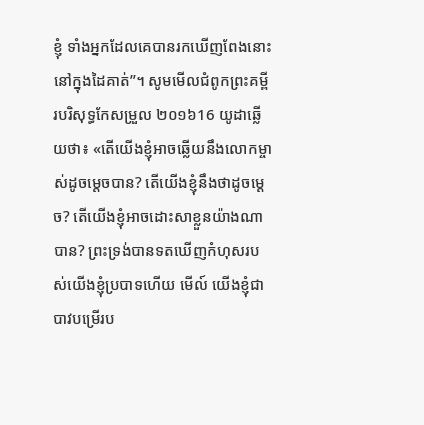ខ្ញុំ ទាំងអ្នកដែលគេបានរកឃើញពែងនោះនៅក្នុងដៃគាត់”។ សូមមើលជំពូកព្រះគម្ពីរបរិសុទ្ធកែសម្រួល ២០១៦16 យូដាឆ្លើយថា៖ «តើយើងខ្ញុំអាចឆ្លើយនឹងលោកម្ចាស់ដូចម្តេចបាន? តើយើងខ្ញុំនឹងថាដូចម្ដេច? តើយើងខ្ញុំអាចដោះសាខ្លួនយ៉ាងណាបាន? ព្រះទ្រង់បានទតឃើញកំហុសរបស់យើងខ្ញុំប្របាទហើយ មើល៍ យើងខ្ញុំជាបាវបម្រើរប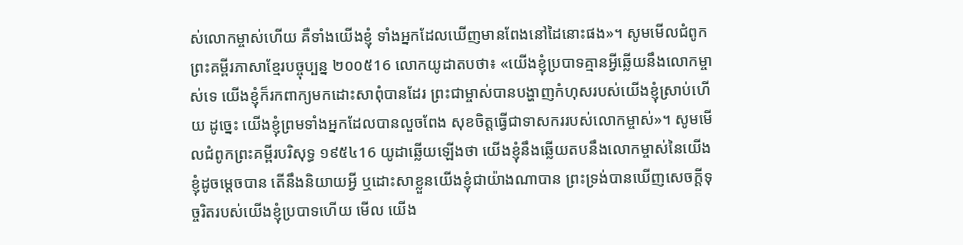ស់លោកម្ចាស់ហើយ គឺទាំងយើងខ្ញុំ ទាំងអ្នកដែលឃើញមានពែងនៅដៃនោះផង»។ សូមមើលជំពូកព្រះគម្ពីរភាសាខ្មែរបច្ចុប្បន្ន ២០០៥16 លោកយូដាតបថា៖ «យើងខ្ញុំប្របាទគ្មានអ្វីឆ្លើយនឹងលោកម្ចាស់ទេ យើងខ្ញុំក៏រកពាក្យមកដោះសាពុំបានដែរ ព្រះជាម្ចាស់បានបង្ហាញកំហុសរបស់យើងខ្ញុំស្រាប់ហើយ ដូច្នេះ យើងខ្ញុំព្រមទាំងអ្នកដែលបានលួចពែង សុខចិត្តធ្វើជាទាសកររបស់លោកម្ចាស់»។ សូមមើលជំពូកព្រះគម្ពីរបរិសុទ្ធ ១៩៥៤16 យូដាឆ្លើយឡើងថា យើងខ្ញុំនឹងឆ្លើយតបនឹងលោកម្ចាស់នៃយើងខ្ញុំដូចម្តេចបាន តើនឹងនិយាយអ្វី ឬដោះសាខ្លួនយើងខ្ញុំជាយ៉ាងណាបាន ព្រះទ្រង់បានឃើញសេចក្ដីទុច្ចរិតរបស់យើងខ្ញុំប្របាទហើយ មើល យើង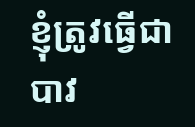ខ្ញុំត្រូវធ្វើជាបាវ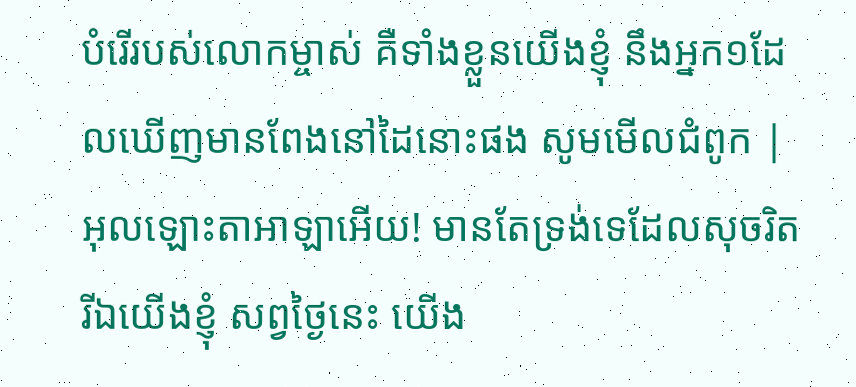បំរើរបស់លោកម្ចាស់ គឺទាំងខ្លួនយើងខ្ញុំ នឹងអ្នក១ដែលឃើញមានពែងនៅដៃនោះផង សូមមើលជំពូក |
អុលឡោះតាអាឡាអើយ! មានតែទ្រង់ទេដែលសុចរិត រីឯយើងខ្ញុំ សព្វថ្ងៃនេះ យើង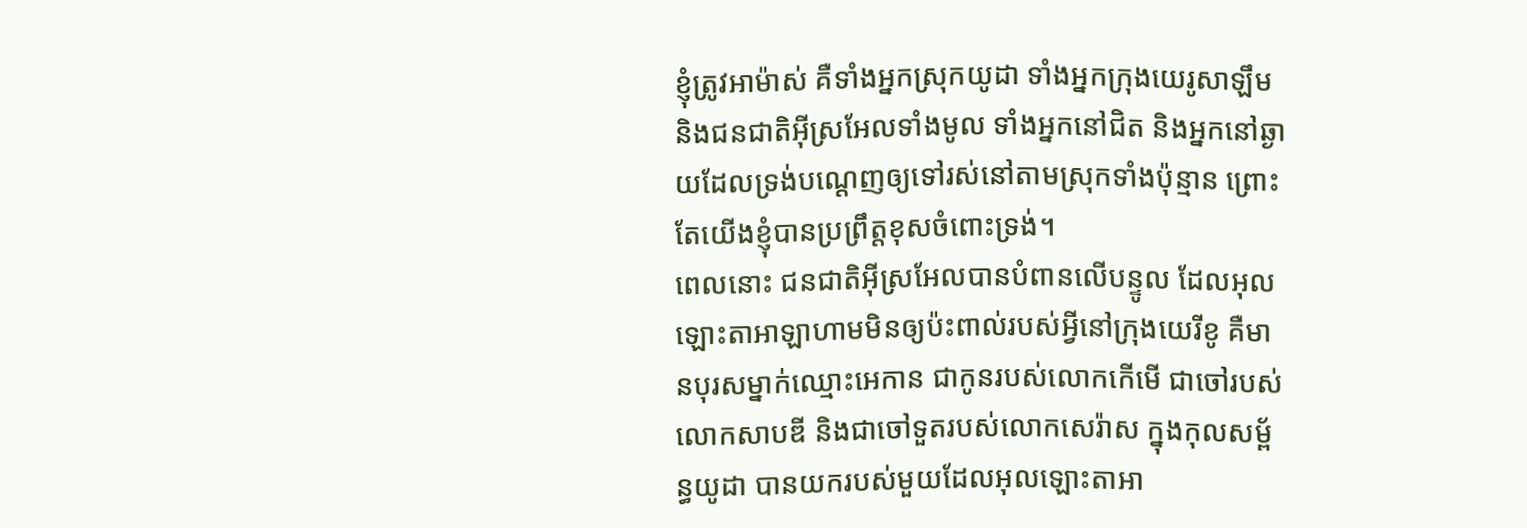ខ្ញុំត្រូវអាម៉ាស់ គឺទាំងអ្នកស្រុកយូដា ទាំងអ្នកក្រុងយេរូសាឡឹម និងជនជាតិអ៊ីស្រអែលទាំងមូល ទាំងអ្នកនៅជិត និងអ្នកនៅឆ្ងាយដែលទ្រង់បណ្ដេញឲ្យទៅរស់នៅតាមស្រុកទាំងប៉ុន្មាន ព្រោះតែយើងខ្ញុំបានប្រព្រឹត្តខុសចំពោះទ្រង់។
ពេលនោះ ជនជាតិអ៊ីស្រអែលបានបំពានលើបន្ទូល ដែលអុលឡោះតាអាឡាហាមមិនឲ្យប៉ះពាល់របស់អ្វីនៅក្រុងយេរីខូ គឺមានបុរសម្នាក់ឈ្មោះអេកាន ជាកូនរបស់លោកកើមើ ជាចៅរបស់លោកសាបឌី និងជាចៅទួតរបស់លោកសេរ៉ាស ក្នុងកុលសម្ព័ន្ធយូដា បានយករបស់មួយដែលអុលឡោះតាអា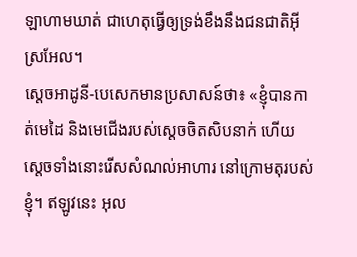ឡាហាមឃាត់ ជាហេតុធ្វើឲ្យទ្រង់ខឹងនឹងជនជាតិអ៊ីស្រអែល។
ស្តេចអាដូនី-បេសេកមានប្រសាសន៍ថា៖ «ខ្ញុំបានកាត់មេដៃ និងមេជើងរបស់ស្តេចចិតសិបនាក់ ហើយស្តេចទាំងនោះរើសសំណល់អាហារ នៅក្រោមតុរបស់ខ្ញុំ។ ឥឡូវនេះ អុល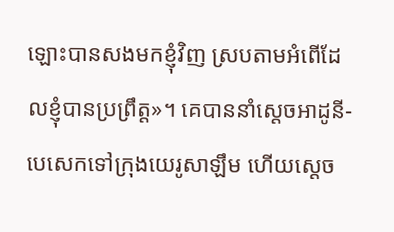ឡោះបានសងមកខ្ញុំវិញ ស្របតាមអំពើដែលខ្ញុំបានប្រព្រឹត្ត»។ គេបាននាំស្តេចអាដូនី-បេសេកទៅក្រុងយេរូសាឡឹម ហើយស្តេច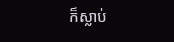ក៏ស្លាប់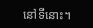នៅទីនោះ។